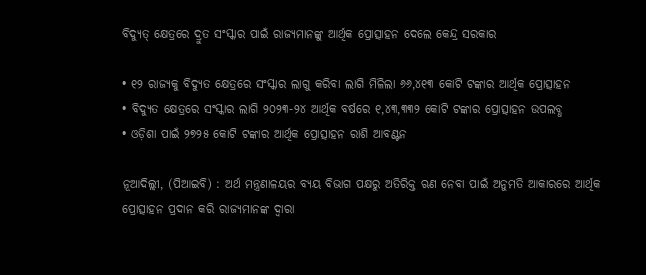ବିଦ୍ୟୁତ୍ କ୍ଷେତ୍ରରେ ଦ୍ରୁତ ସଂସ୍କାର ପାଇଁ ରାଜ୍ୟମାନଙ୍କୁ ଆର୍ଥିକ ପ୍ରୋତ୍ସାହନ ଦେଲେ କେନ୍ଦ୍ର ସରକାର

• ୧୨ ରାଜ୍ୟକୁ ବିଦ୍ୟୁତ କ୍ଷେତ୍ରରେ ସଂସ୍କାର ଲାଗୁ କରିବା ଲାଗି ମିଳିଲା ୬୬,୪୧୩ କୋଟି ଟଙ୍କାର ଆର୍ଥିକ ପ୍ରୋତ୍ସାହନ
• ବିଦ୍ୟୁତ କ୍ଷେତ୍ରରେ ସଂସ୍କାର ଲାଗି ୨୦୨୩-୨୪ ଆର୍ଥିକ ବର୍ଷରେ ୧,୪୩,୩୩୨ କୋଟି ଟଙ୍କାର ପ୍ରୋତ୍ସାହନ ଉପଲବ୍ଧ
• ଓଡ଼ିଶା ପାଇଁ ୨୭୨୫ କୋଟି ଟଙ୍କାର ଆର୍ଥିକ ପ୍ରୋତ୍ସାହନ ରାଶି ଆବଣ୍ଟନ

ନୂଆଦିଲ୍ଲୀ, (ପିଆଇବି) : ଅର୍ଥ ମନ୍ତ୍ରଣାଳୟର ବ୍ୟୟ ବିଭାଗ ପକ୍ଷରୁ ଅତିରିକ୍ତ ଋଣ ନେବା ପାଇଁ ଅନୁମତି ଆକାରରେ ଆର୍ଥିକ ପ୍ରୋତ୍ସାହନ ପ୍ରଦାନ କରି ରାଜ୍ୟମାନଙ୍କ ଦ୍ୱାରା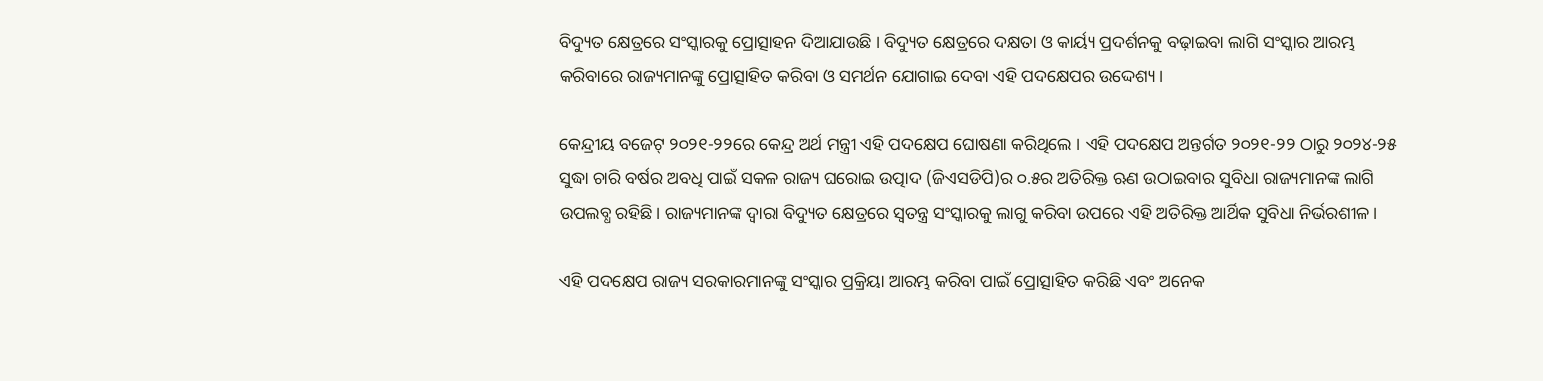ବିଦ୍ୟୁତ କ୍ଷେତ୍ରରେ ସଂସ୍କାରକୁ ପ୍ରୋତ୍ସାହନ ଦିଆଯାଉଛି । ବିଦ୍ୟୁତ କ୍ଷେତ୍ରରେ ଦକ୍ଷତା ଓ କାର୍ୟ୍ୟ ପ୍ରଦର୍ଶନକୁ ବଢ଼ାଇବା ଲାଗି ସଂସ୍କାର ଆରମ୍ଭ କରିବାରେ ରାଜ୍ୟମାନଙ୍କୁ ପ୍ରୋତ୍ସାହିତ କରିବା ଓ ସମର୍ଥନ ଯୋଗାଇ ଦେବା ଏହି ପଦକ୍ଷେପର ଉଦ୍ଦେଶ୍ୟ।

କେନ୍ଦ୍ରୀୟ ବଜେଟ୍ ୨୦୨୧-୨୨ରେ କେନ୍ଦ୍ର ଅର୍ଥ ମନ୍ତ୍ରୀ ଏହି ପଦକ୍ଷେପ ଘୋଷଣା କରିଥିଲେ । ଏହି ପଦକ୍ଷେପ ଅନ୍ତର୍ଗତ ୨୦୨୧-୨୨ ଠାରୁ ୨୦୨୪-୨୫ ସୁଦ୍ଧା ଚାରି ବର୍ଷର ଅବଧି ପାଇଁ ସକଳ ରାଜ୍ୟ ଘରୋଇ ଉତ୍ପାଦ (ଜିଏସଡିପି)ର ୦.୫ର ଅତିରିକ୍ତ ଋଣ ଉଠାଇବାର ସୁବିଧା ରାଜ୍ୟମାନଙ୍କ ଲାଗି ଉପଲବ୍ଧ ରହିଛି। ରାଜ୍ୟମାନଙ୍କ ଦ୍ୱାରା ବିଦ୍ୟୁତ କ୍ଷେତ୍ରରେ ସ୍ୱତନ୍ତ୍ର ସଂସ୍କାରକୁ ଲାଗୁ କରିବା ଉପରେ ଏହି ଅତିରିକ୍ତ ଆର୍ଥିକ ସୁବିଧା ନିର୍ଭରଶୀଳ।

ଏହି ପଦକ୍ଷେପ ରାଜ୍ୟ ସରକାରମାନଙ୍କୁ ସଂସ୍କାର ପ୍ରକ୍ରିୟା ଆରମ୍ଭ କରିବା ପାଇଁ ପ୍ରୋତ୍ସାହିତ କରିଛି ଏବଂ ଅନେକ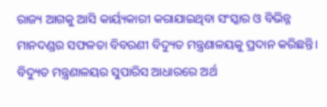ରାଜ୍ୟ ଆଗକୁ ଆସି କାର୍ୟ୍ୟକାରୀ କରାଯାଇଥିବା ସଂସ୍କାର ଓ ବିଭିନ୍ନ ମାନଦଣ୍ଡର ସଫଳତା ବିବରଣୀ ବିଦ୍ୟୁତ ମନ୍ତ୍ରଣାଳୟକୁ ପ୍ରଦାନ କରିଛନ୍ତି।
ବିଦ୍ୟୁତ ମନ୍ତ୍ରଣାଳୟର ସୁପାରିସ ଆଧାରରେ ଅର୍ଥ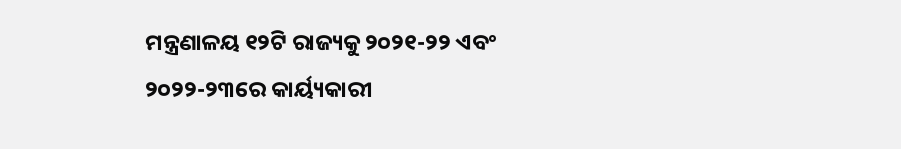ମନ୍ତ୍ରଣାଳୟ ୧୨ଟି ରାଜ୍ୟକୁ ୨୦୨୧-୨୨ ଏବଂ ୨୦୨୨-୨୩ରେ କାର୍ୟ୍ୟକାରୀ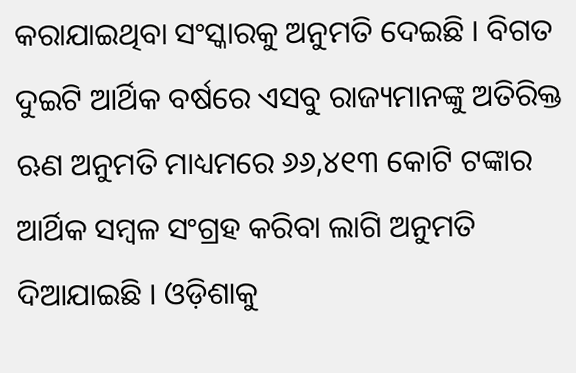କରାଯାଇଥିବା ସଂସ୍କାରକୁ ଅନୁମତି ଦେଇଛି । ବିଗତ ଦୁଇଟି ଆର୍ଥିକ ବର୍ଷରେ ଏସବୁ ରାଜ୍ୟମାନଙ୍କୁ ଅତିରିକ୍ତ ଋଣ ଅନୁମତି ମାଧ୍ୟମରେ ୬୬,୪୧୩ କୋଟି ଟଙ୍କାର ଆର୍ଥିକ ସମ୍ବଳ ସଂଗ୍ରହ କରିବା ଲାଗି ଅନୁମତି ଦିଆଯାଇଛି । ଓଡ଼ିଶାକୁ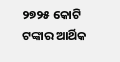୨୭୨୫ କୋଟି ଟଙ୍କାର ଆର୍ଥିକ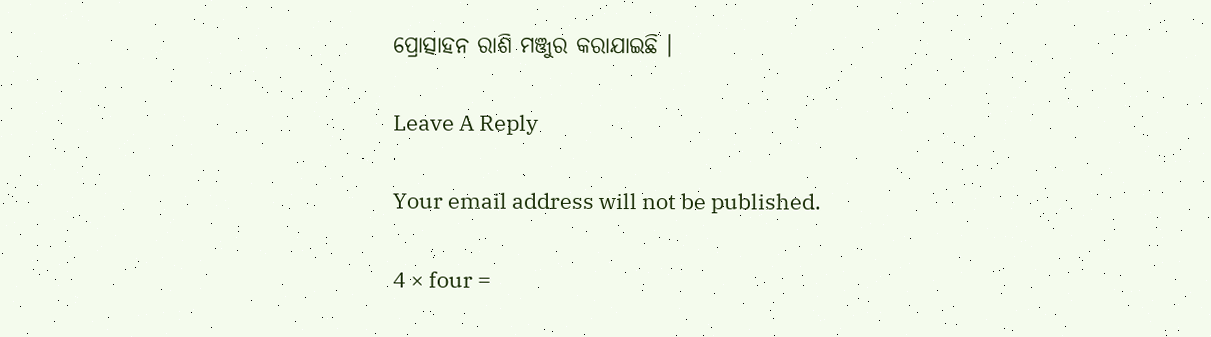ପ୍ରୋତ୍ସାହନ ରାଶି ମଞ୍ଜୁର କରାଯାଇଛି ।

Leave A Reply

Your email address will not be published.

4 × four =